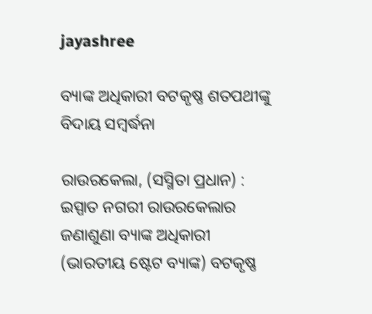jayashree

ବ୍ୟାଙ୍କ ଅଧିକାରୀ ବଟକୃଷ୍ଣ ଶତପଥୀଙ୍କୁ ବିଦାୟ ସମ୍ବର୍ଦ୍ଧନା

ରାଉରକେଲା, (ସସ୍ମିତା ପ୍ରଧାନ) : ଇସ୍ପାତ ନଗରୀ ରାଉରକେଲାର ଜଣାଶୁଣା ବ୍ୟାଙ୍କ ଅଧିକାରୀ (ଭାରତୀୟ ଷ୍ଟେଟ ବ୍ୟାଙ୍କ) ବଟକୃଷ୍ଣ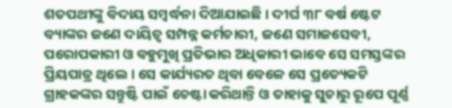ଶତପଥୀଙ୍କୁ ବିଦାୟ ସମ୍ବର୍ଦ୍ଧନା ଦିଆଯାଇଛି । ଦୀର୍ଘ ୩୮ ବର୍ଷ ଷ୍ଟେଟ ବ୍ୟାଙ୍କର ଜଣେ ଦାୟିତ୍ଵ ସମ୍ପନ୍ନ କର୍ମଚାରୀ, ଜଣେ ସମାଜସେବୀ, ପରୋପକାରୀ ଓ ବହୁମୁଖି ପ୍ରତିଭାର ଅଧିକାରୀ ଭାବେ ସେ ସମସ୍ତଙ୍କର ପ୍ରିୟପାତ୍ର ଥିଲେ । ସେ କାର୍ଯ୍ୟରତ ଥିବା ବେଳେ ସେ ପ୍ରତ୍ୟେକଟି ଗ୍ରାହକଙ୍କର ସନ୍ତୁଷ୍ଟି ପାଇଁ ଚେଷ୍ଟା କରିଥାନ୍ତି ଓ ତାହାକୁ ସୁଚାରୁ ରୂପେ ପୂର୍ଣ୍ଣ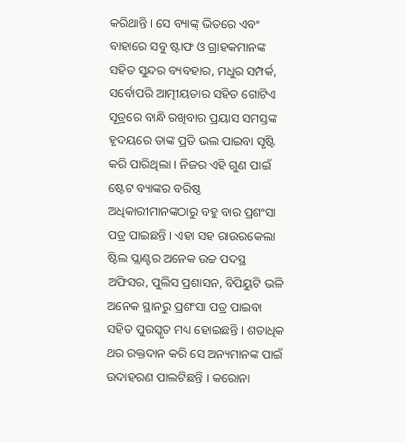କରିଥାନ୍ତି । ସେ ବ୍ୟାଙ୍କ୍ ଭିତରେ ଏବଂ ବାହାରେ ସବୁ ଷ୍ଟାଫ ଓ ଗ୍ରାହକମାନଙ୍କ ସହିତ ସୁନ୍ଦର ବ୍ୟବହାର, ମଧୁର ସମ୍ପର୍କ, ସର୍ବୋପରି ଆତ୍ମୀୟତାର ସହିତ ଗୋଟିଏ ସୂତ୍ରରେ ବାନ୍ଧି ରଖିବାର ପ୍ରୟାସ ସମସ୍ତଙ୍କ ହୃଦୟରେ ତାଙ୍କ ପ୍ରତି ଭଲ ପାଇବା ସୃଷ୍ଟି କରି ପାରିଥିଲା । ନିଜର ଏହି ଗୁଣ ପାଇଁ ଷ୍ଟେଟ ବ୍ୟାଙ୍କର ବରିଷ୍ଠ ଅଧିକାରୀମାନଙ୍କଠାରୁ ବହୁ ବାର ପ୍ରଶଂସା ପତ୍ର ପାଇଛନ୍ତି । ଏହା ସହ ରାଉରକେଲା ଷ୍ଟିଲ ପ୍ଲାଣ୍ଟର ଅନେକ ଉଚ୍ଚ ପଦସ୍ଥ ଅଫିସର, ପୁଲିସ ପ୍ରଶାସନ, ବିପିୟୁଟି ଭଳି ଅନେକ ସ୍ଥାନରୁ ପ୍ରଶଂସା ପତ୍ର ପାଇବା ସହିତ ପୁରସ୍କୃତ ମଧ୍ୟ ହୋଇଛନ୍ତି । ଶତାଧିକ ଥର ରକ୍ତଦାନ କରି ସେ ଅନ୍ୟମାନଙ୍କ ପାଇଁ ଉଦାହରଣ ପାଲଟିଛନ୍ତି । କରୋନା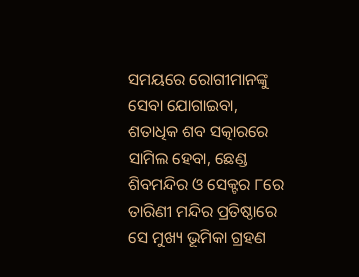ସମୟରେ ରୋଗୀମାନଙ୍କୁ ସେବା ଯୋଗାଇବା, ଶତାଧିକ ଶବ ସତ୍କାରରେ ସାମିଲ ହେବା, ଛେଣ୍ଡ ଶିବମନ୍ଦିର ଓ ସେକ୍ଟର ୮ରେ ତାରିଣୀ ମନ୍ଦିର ପ୍ରତିଷ୍ଠାରେ ସେ ମୁଖ୍ୟ ଭୂମିକା ଗ୍ରହଣ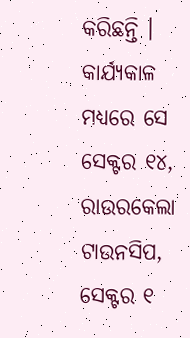କରିଛନ୍ତି । କାର୍ଯ୍ୟକାଳ ମଧ୍ୟରେ ସେ ସେକ୍ଟର ୧୪, ରାଉରକେଲା ଟାଉନସିପ, ସେକ୍ଟର ୧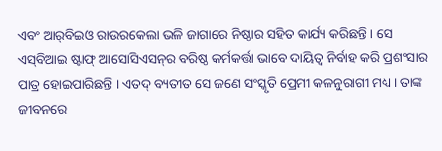ଏବଂ ଆର୍‌ବିଇଓ ରାଉରକେଲା ଭଳି ଜାଗାରେ ନିଷ୍ଠାର ସହିତ କାର୍ଯ୍ୟ କରିଛନ୍ତି । ସେ ଏସ୍‌ବିଆଇ ଷ୍ଟାଫ୍ ଆସୋସିଏସନ୍‌ର ବରିଷ୍ଠ କର୍ମକର୍ତ୍ତା ଭାବେ ଦାୟିତ୍ଵ ନିର୍ବାହ କରି ପ୍ରଶଂସାର ପାତ୍ର ହୋଇପାରିଛନ୍ତି । ଏତଦ୍ ବ୍ୟତୀତ ସେ ଜଣେ ସଂସ୍କୃତି ପ୍ରେମୀ କଳନୁରାଗୀ ମଧ୍ୟ । ତାଙ୍କ ଜୀବନରେ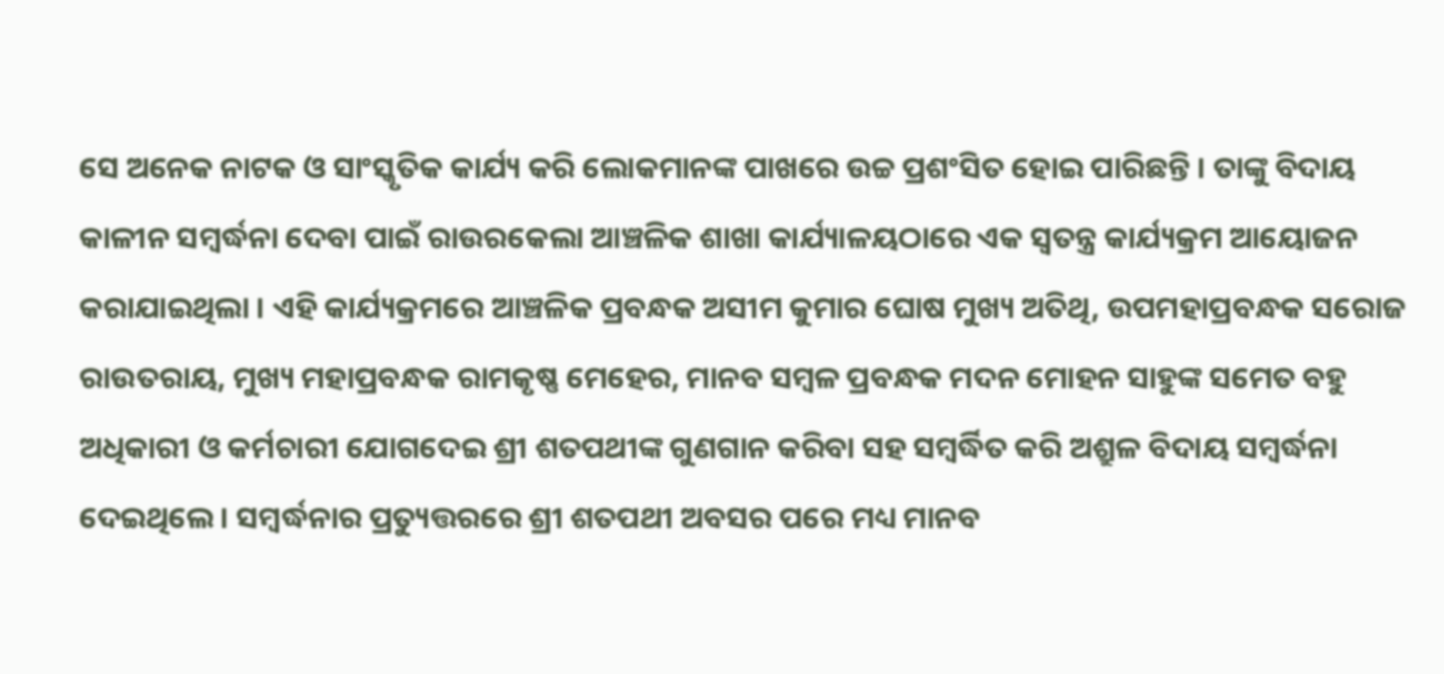ସେ ଅନେକ ନାଟକ ଓ ସାଂସ୍କୃତିକ କାର୍ଯ୍ୟ କରି ଲୋକମାନଙ୍କ ପାଖରେ ଉଚ୍ଚ ପ୍ରଶଂସିତ ହୋଇ ପାରିଛନ୍ତି । ତାଙ୍କୁ ବିଦାୟ କାଳୀନ ସମ୍ବର୍ଦ୍ଧନା ଦେବା ପାଇଁ ରାଉରକେଲା ଆଞ୍ଚଳିକ ଶାଖା କାର୍ଯ୍ୟାଳୟଠାରେ ଏକ ସ୍ୱତନ୍ତ୍ର କାର୍ଯ୍ୟକ୍ରମ ଆୟୋଜନ କରାଯାଇଥିଲା । ଏହି କାର୍ଯ୍ୟକ୍ରମରେ ଆଞ୍ଚଳିକ ପ୍ରବନ୍ଧକ ଅସୀମ କୁମାର ଘୋଷ ମୁଖ୍ୟ ଅତିଥି, ଉପମହାପ୍ରବନ୍ଧକ ସରୋଜ ରାଉତରାୟ, ମୁଖ୍ୟ ମହାପ୍ରବନ୍ଧକ ରାମକୃଷ୍ଣ ମେହେର, ମାନବ ସମ୍ବଳ ପ୍ରବନ୍ଧକ ମଦନ ମୋହନ ସାହୁଙ୍କ ସମେତ ବହୁ ଅଧିକାରୀ ଓ କର୍ମଚାରୀ ଯୋଗଦେଇ ଶ୍ରୀ ଶତପଥୀଙ୍କ ଗୁଣଗାନ କରିବା ସହ ସମ୍ବର୍ଦ୍ଧିତ କରି ଅଶ୍ରୁଳ ବିଦାୟ ସମ୍ବର୍ଦ୍ଧନା ଦେଇଥିଲେ । ସମ୍ବର୍ଦ୍ଧନାର ପ୍ରତ୍ୟୁତ୍ତରରେ ଶ୍ରୀ ଶତପଥୀ ଅବସର ପରେ ମଧ୍ୟ ମାନବ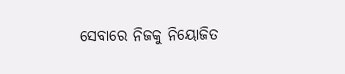ସେବାରେ ନିଜକୁ ନିୟୋଜିତ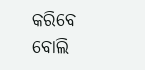କରିବେ ବୋଲି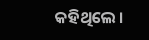କହିଥିଲେ ।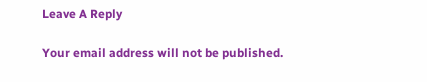Leave A Reply

Your email address will not be published.